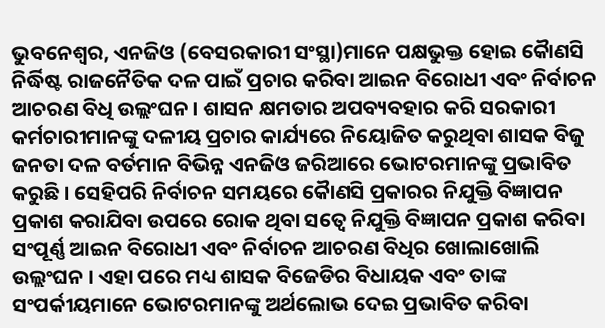ଭୁବନେଶ୍ୱର, ଏନଜିଓ (ବେସରକାରୀ ସଂସ୍ଥା)ମାନେ ପକ୍ଷଭୁକ୍ତ ହୋଇ କୈାଣସି ନିର୍ଦ୍ଧିଷ୍ଟ ରାଜନୈତିକ ଦଳ ପାଇଁ ପ୍ରଚାର କରିବା ଆଇନ ବିରୋଧୀ ଏବଂ ନିର୍ବାଚନ ଆଚରଣ ବିଧି ଉଲ୍ଲଂଘନ । ଶାସନ କ୍ଷମତାର ଅପବ୍ୟବହାର କରି ସରକାରୀ କର୍ମଚାରୀମାନଙ୍କୁ ଦଳୀୟ ପ୍ରଚାର କାର୍ଯ୍ୟରେ ନିୟୋଜିତ କରୁଥିବା ଶାସକ ବିଜୁ ଜନତା ଦଳ ବର୍ତମାନ ବିଭିନ୍ନ ଏନଜିଓ ଜରିଆରେ ଭୋଟରମାନଙ୍କୁ ପ୍ରଭାବିତ କରୁଛି । ସେହିପରି ନିର୍ବାଚନ ସମୟରେ କୈାଣସି ପ୍ରକାରର ନିଯୁକ୍ତି ବିଜ୍ଞାପନ ପ୍ରକାଶ କରାଯିବା ଉପରେ ରୋକ ଥିବା ସତ୍ୱେ ନିଯୁକ୍ତି ବିଜ୍ଞାପନ ପ୍ରକାଶ କରିବା ସଂପୂର୍ଣ୍ଣ ଆଇନ ବିରୋଧୀ ଏବଂ ନିର୍ବାଚନ ଆଚରଣ ବିଧିର ଖୋଲାଖୋଲି ଉଲ୍ଲଂଘନ । ଏହା ପରେ ମଧ୍ୟ ଶାସକ ବିଜେଡିର ବିଧାୟକ ଏବଂ ତାଙ୍କ ସଂପର୍କୀୟମାନେ ଭୋଟରମାନଙ୍କୁ ଅର୍ଥଲୋଭ ଦେଇ ପ୍ରଭାବିତ କରିବା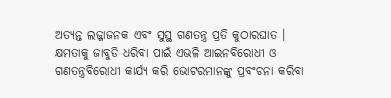ଅତ୍ୟନ୍ତ ଲଜ୍ଜାଜନକ ଏବଂ ସୁସ୍ଥ ଗଣତନ୍ତ୍ର ପ୍ରତି କୁଠାରଘାତ । କ୍ଷମତାକୁ ଜାବୁଡି ଧରିବା ପାଇଁ ଏଭଳି ଆଇନବିରୋଧୀ ଓ ଗଣତନ୍ତ୍ରବିରୋଧୀ କାର୍ଯ୍ୟ କରି ଭୋଟରମାନଙ୍କୁ ପ୍ରବଂଚନା କରିବା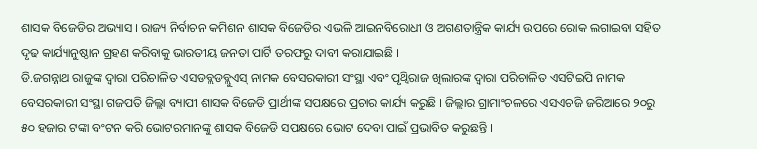ଶାସକ ବିଜେଡିର ଅଭ୍ୟାସ । ରାଜ୍ୟ ନିର୍ବାଚନ କମିଶନ ଶାସକ ବିଜେଡିର ଏଭଳି ଆଇନବିରୋଧୀ ଓ ଅଗଣତାନ୍ତ୍ରିକ କାର୍ଯ୍ୟ ଉପରେ ରୋକ ଲଗାଇବା ସହିତ ଦୃଢ କାର୍ଯ୍ୟାନୁଷ୍ଠାନ ଗ୍ରହଣ କରିବାକୁ ଭାରତୀୟ ଜନତା ପାର୍ଟି ତରଫରୁ ଦାବୀ କରାଯାଇଛି ।
ଡି.ଜଗନ୍ନାଥ ରାଜୁଙ୍କ ଦ୍ୱାରା ପରିଚାଳିତ ଏସଡବ୍ଲଡବ୍ଲୁଏସ୍ ନାମକ ବେସରକାରୀ ସଂସ୍ଥା ଏବଂ ପୃଥ୍ୱିରାଜ ଖିଲାରଙ୍କ ଦ୍ୱାରା ପରିଚାଳିତ ଏସଟିଇପି ନାମକ ବେସରକାରୀ ସଂସ୍ଥା ଗଜପତି ଜିଲ୍ଲା ବ୍ୟାପୀ ଶାସକ ବିଜେଡି ପ୍ରାର୍ଥୀଙ୍କ ସପକ୍ଷରେ ପ୍ରଚାର କାର୍ଯ୍ୟ କରୁଛି । ଜିଲ୍ଲାର ଗ୍ରାମାଂଚଳରେ ଏସଏଚଜି ଜରିଆରେ ୨୦ରୁ ୫୦ ହଜାର ଟଙ୍କା ବଂଟନ କରି ଭୋଟରମାନଙ୍କୁ ଶାସକ ବିଜେଡି ସପକ୍ଷରେ ଭୋଟ ଦେବା ପାଇଁ ପ୍ରଭାବିତ କରୁଛନ୍ତି ।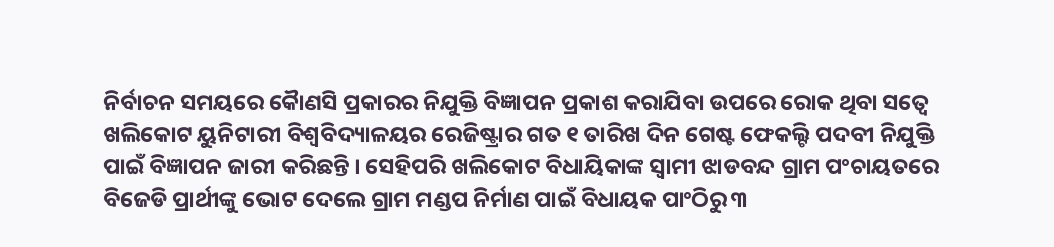ନିର୍ବାଚନ ସମୟରେ କୈାଣସି ପ୍ରକାରର ନିଯୁକ୍ତି ବିଜ୍ଞାପନ ପ୍ରକାଶ କରାଯିବା ଉପରେ ରୋକ ଥିବା ସତ୍ୱେ ଖଲିକୋଟ ୟୁନିଟାରୀ ବିଶ୍ୱବିଦ୍ୟାଳୟର ରେଜିଷ୍ଟ୍ରାର ଗତ ୧ ତାରିଖ ଦିନ ଗେଷ୍ଟ ଫେକଲ୍ଟି ପଦବୀ ନିଯୁକ୍ତି ପାଇଁ ବିଜ୍ଞାପନ ଜାରୀ କରିଛନ୍ତି । ସେହିପରି ଖଲିକୋଟ ବିଧାୟିକାଙ୍କ ସ୍ୱାମୀ ଝାଡବନ୍ଦ ଗ୍ରାମ ପଂଚାୟତରେ ବିଜେଡି ପ୍ରାର୍ଥୀଙ୍କୁ ଭୋଟ ଦେଲେ ଗ୍ରାମ ମଣ୍ଡପ ନିର୍ମାଣ ପାଇଁ ବିଧାୟକ ପାଂଠିରୁ ୩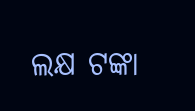ଲକ୍ଷ ଟଙ୍କା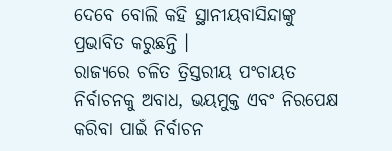ଦେବେ ବୋଲି କହି ସ୍ଥାନୀୟବାସିନ୍ଦାଙ୍କୁ ପ୍ରଭାବିତ କରୁଛନ୍ତି ।
ରାଜ୍ୟରେ ଚଳିତ ତ୍ରିସ୍ତରୀୟ ପଂଚାୟତ ନିର୍ବାଚନକୁ ଅବାଧ, ଭୟମୁକ୍ତ ଏବଂ ନିରପେକ୍ଷ କରିବା ପାଇଁ ନିର୍ବାଚନ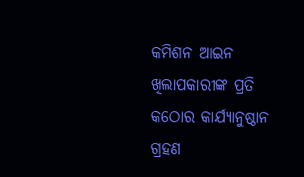କମିଶନ ଆଇନ ଖିଲାପକାରୀଙ୍କ ପ୍ରତି କଠୋର କାର୍ଯ୍ୟାନୁଷ୍ଠାନ ଗ୍ରହଣ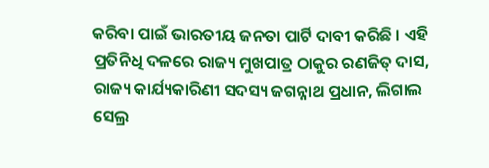କରିବା ପାଇଁ ଭାରତୀୟ ଜନତା ପାର୍ଟି ଦାବୀ କରିଛି । ଏହି ପ୍ରତିନିଧି ଦଳରେ ରାଜ୍ୟ ମୁଖପାତ୍ର ଠାକୁର ରଣଜିତ୍ ଦାସ, ରାଜ୍ୟ କାର୍ଯ୍ୟକାରିଣୀ ସଦସ୍ୟ ଜଗନ୍ନାଥ ପ୍ରଧାନ, ଲିଗାଲ ସେଲ୍ର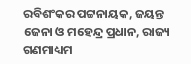ରବିଶଂକର ପଟ୍ଟନାୟକ, ଜୟନ୍ତ ଜେନା ଓ ମହେନ୍ଦ୍ର ପ୍ରଧାନ, ରାଜ୍ୟ ଗଣମାଧ୍ୟମ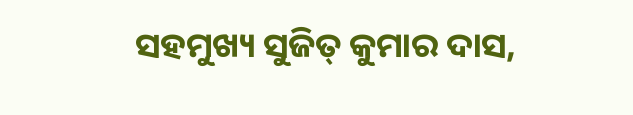ସହମୁଖ୍ୟ ସୁଜିତ୍ କୁମାର ଦାସ,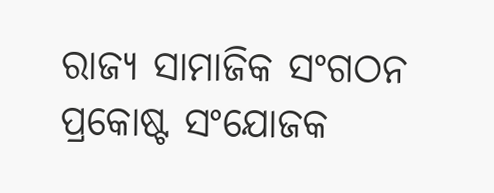ରାଜ୍ୟ ସାମାଜିକ ସଂଗଠନ ପ୍ରକୋଷ୍ଟ ସଂଯୋଜକ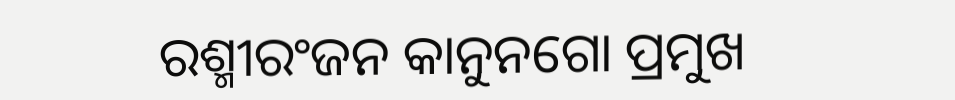ରଶ୍ମୀରଂଜନ କାନୁନଗୋ ପ୍ରମୁଖ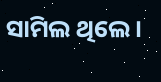ସାମିଲ ଥିଲେ ।